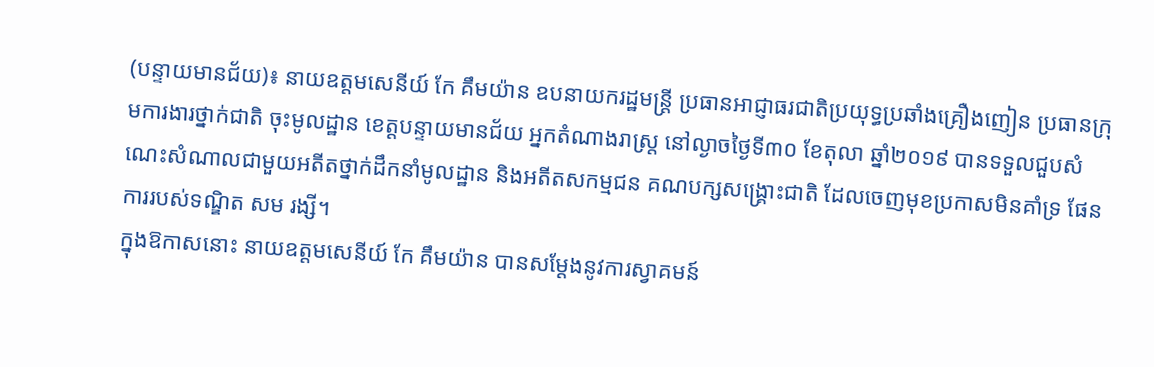(បន្ទាយមានជ័យ)៖ នាយឧត្តមសេនីយ៍ កែ គឹមយ៉ាន ឧបនាយករដ្ឋមន្ត្រី ប្រធានអាជ្ញាធរជាតិប្រយុទ្ធប្រឆាំងគ្រឿងញៀន ប្រធានក្រុមការងារថ្នាក់ជាតិ ចុះមូលដ្ឋាន ខេត្តបន្ទាយមានជ័យ អ្នកតំណាងរាស្រ្ត នៅល្ងាចថ្ងៃទី៣០ ខែតុលា ឆ្នាំ២០១៩ បានទទួលជួបសំណេះសំណាលជាមួយអតីតថ្នាក់ដឹកនាំមូលដ្ឋាន និងអតីតសកម្មជន គណបក្សសង្រ្គោះជាតិ ដែលចេញមុខប្រកាសមិនគាំទ្រ ផែនការរបស់ទណ្ឌិត សម រង្សី។
ក្នុងឱកាសនោះ នាយឧត្តមសេនីយ៍ កែ គឹមយ៉ាន បានសម្តែងនូវការស្វាគមន៍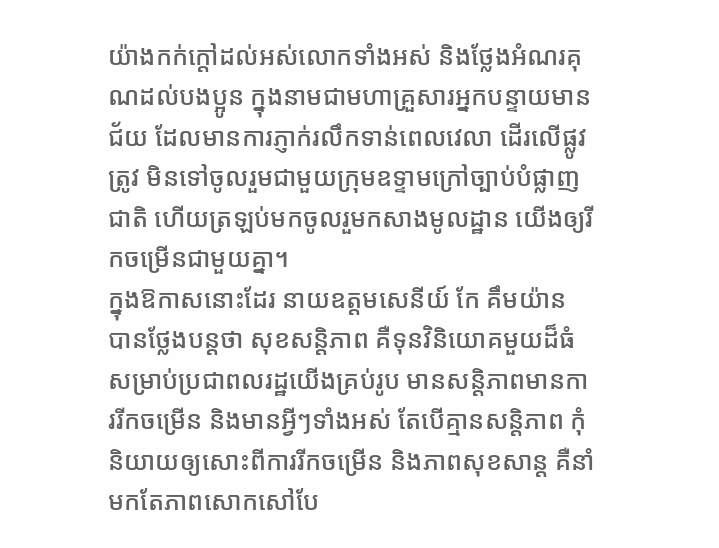យ៉ាងកក់ក្តៅដល់អស់លោកទាំងអស់ និងថ្លែងអំណរគុណដល់បងប្អូន ក្នុងនាមជាមហាគ្រួសារអ្នកបន្ទាយមានជ័យ ដែលមានការភ្ញាក់រលឹកទាន់ពេលវេលា ដើរលើផ្លូវត្រូវ មិនទៅចូលរួមជាមួយក្រុមឧទ្ទាមក្រៅច្បាប់បំផ្លាញជាតិ ហើយត្រឡប់មកចូលរួមកសាងមូលដ្ឋាន យើងឲ្យរីកចម្រើនជាមួយគ្នា។
ក្នុងឱកាសនោះដែរ នាយឧត្តមសេនីយ៍ កែ គឹមយ៉ាន បានថ្លែងបន្តថា សុខសន្តិភាព គឺទុនវិនិយោគមួយដ៏ធំសម្រាប់ប្រជាពលរដ្ឋយើងគ្រប់រូប មានសន្តិភាពមានការរីកចម្រើន និងមានអ្វីៗទាំងអស់ តែបើគ្មានសន្តិភាព កុំនិយាយឲ្យសោះពីការរីកចម្រើន និងភាពសុខសាន្ត គឺនាំមកតែភាពសោកសៅបែ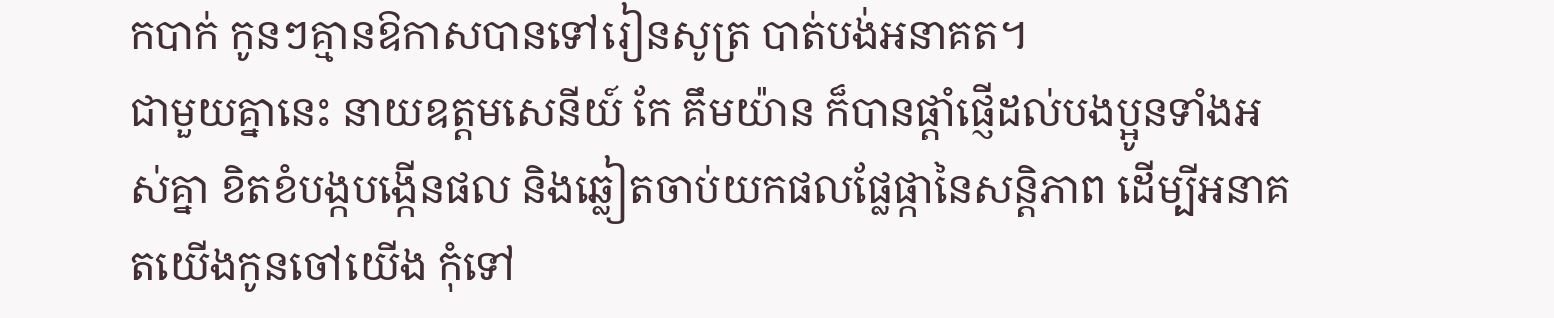កបាក់ កូនៗគ្មានឱកាសបានទៅរៀនសូត្រ បាត់បង់អនាគត។
ជាមួយគ្នានេះ នាយឧត្តមសេនីយ៍ កែ គឹមយ៉ាន ក៏បានផ្តាំផ្ញើដល់បងប្អូនទាំងអស់គ្នា ខិតខំបង្កបង្កើនផល និងឆ្លៀតចាប់យកផលផ្លែផ្កានៃសន្តិភាព ដើម្បីអនាគតយើងកូនចៅយើង កុំទៅ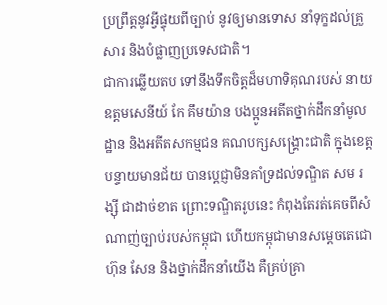ប្រព្រឹត្តនូវអ្វីផ្ទុយពីច្បាប់ នូវឲ្យមានទោស នាំទុក្ខដល់គ្រួសារ និងបំផ្លាញប្រទេសជាតិ។
ជាការឆ្លើយតប ទៅនឹងទឹកចិត្តដ៏មហាទិគុណរបស់ នាយឧត្តមសេនីយ៍ កែ គឹមយ៉ាន បងប្អូនអតីតថ្នាក់ដឹកនាំមូលដ្ឋាន និងអតីតសកម្មជន គណបក្សសង្គ្រោះជាតិ ក្នុងខេត្តបន្ទាយមានជ័យ បានប្តេជ្ញាមិនគាំទ្រដល់ទណ្ឌិត សម រង្ស៊ី ជាដាច់ខាត ព្រោះទណ្ឌិតរូបនេះ កំពុងតែរត់គេចពីសំណាញ់ច្បាប់របស់កម្ពុជា ហើយកម្ពុជាមានសម្តេចតេជោ ហ៊ុន សែន និងថ្នាក់ដឹកនាំយើង គឺគ្រប់គ្រា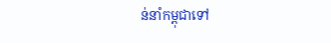ន់នាំកម្ពុជាទៅ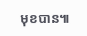មុខបាន៕